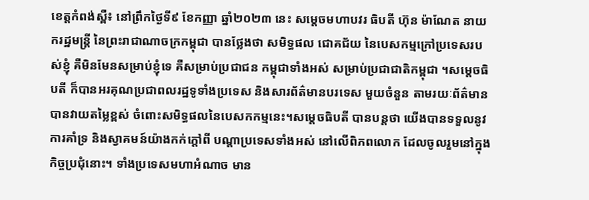ខេត្តកំពង់ស្ពឺ៖ នៅព្រឹកថ្ងៃទី៩ ខែកញ្ញា ឆ្នាំ២០២៣ នេះ សម្តេចមហាបវរ ធិបតី ហ៊ុន ម៉ាណែត នាយករដ្ឋមន្ត្រី នៃព្រះរាជាណាចក្រកម្ពុជា បានថ្លែងថា សមិទ្ធផល ជោគជ័យ នៃបេសកម្មក្រៅប្រទេសរបស់ខ្ញុំ គឺមិនមែនសម្រាប់ខ្ញុំទេ គឺសម្រាប់ប្រជាជន កម្ពុជាទាំងអស់ សម្រាប់ប្រជាជាតិកម្ពុជា ។សម្តេចធិបតី ក៏បានអរគុណប្រជាពលរដ្ឋទូទាំងប្រទេស និងសារព័ត៌មានបរទេស មួយចំនួន តាមរយៈព័ត៌មានបានវាយតម្លៃខ្ពស់ ចំពោះសមិទ្ធផលនៃបេសកកម្មនេះ។សម្តេចធិបតី បានបន្តថា យើងបានទទួលនូវការគាំទ្រ និងស្វាគមន៍យ៉ាងកក់ក្តៅពី បណ្ដាប្រទេសទាំងអស់ នៅលើពិភពលោក ដែលចូលរួមនៅក្នុងកិច្ចប្រជុំនោះ។ ទាំងប្រទេសមហាអំណាច មាន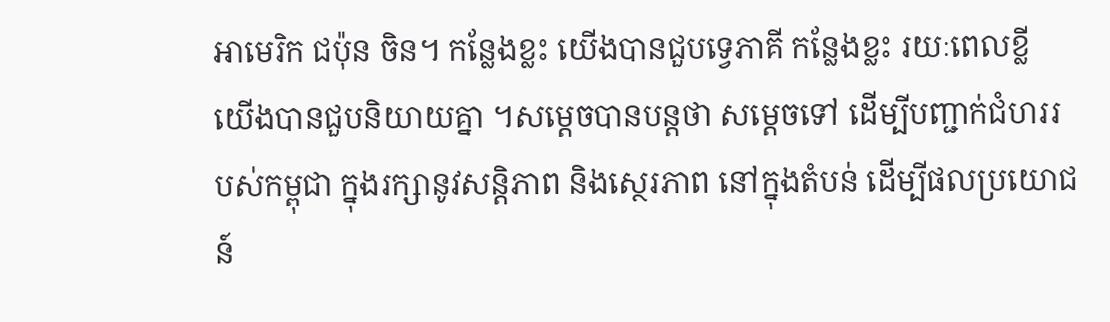អាមេរិក ជប៉ុន ចិន។ កន្លែងខ្លះ យើងបានជួបទ្វេភាគី កន្លែងខ្លះ រយៈពេលខ្លី យើងបានជួបនិយាយគ្នា ។សម្តេចបានបន្តថា សម្តេចទៅ ដើម្បីបញ្ជាក់ជំហររបស់កម្ពុជា ក្នុងរក្សានូវសន្តិភាព និងស្ថេរភាព នៅក្នុងតំបន់ ដើម្បីផលប្រយោជន៍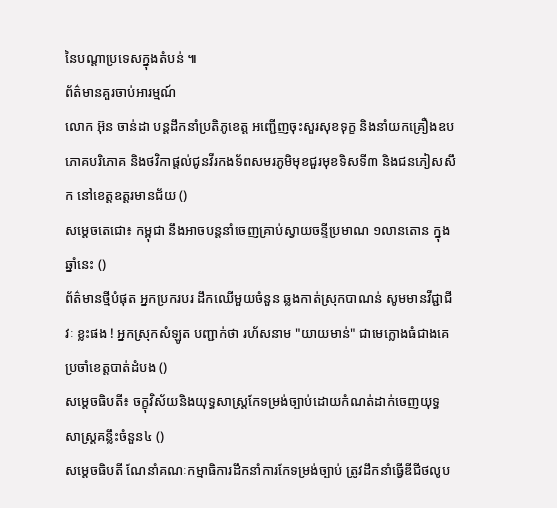នៃបណ្ដាប្រទេសក្នុងតំបន់ ៕
ព័ត៌មានគួរចាប់អារម្មណ៍
លោក អ៊ុន ចាន់ដា បន្តដឹកនាំប្រតិភូខេត្ត អញ្ជើញចុះសួរសុខទុក្ខ និងនាំយកគ្រឿងឧបភោគបរិភោគ និងថវិកាផ្តល់ជូនវីរកងទ័ពសមរភូមិមុខជួរមុខទិសទី៣ និងជនភៀសសឹក នៅខេត្តឧត្តរមានជ័យ ()
សម្ដេចតេជោ៖ កម្ពុជា នឹងអាចបន្តនាំចេញគ្រាប់ស្វាយចន្ទីប្រមាណ ១លានតោន ក្នុងឆ្នាំនេះ ()
ព័ត៌មានថ្មីបំផុត អ្នកប្រករបរ ដឹកឈើមួយចំនួន ឆ្លងកាត់ស្រុកបាណន់ សូមមានវីជ្ជាជីវៈ ខ្លះផង ! អ្នកស្រុកសំឡូត បញ្ជាក់ថា រហ័សនាម "យាយមាន់" ជាមេក្លោងធំជាងគេ ប្រចាំខេត្តបាត់ដំបង ()
សម្ដេចធិបតី៖ ចក្ខុវិស័យនិងយុទ្ធសាស្ត្រកែទម្រង់ច្បាប់ដោយកំណត់ដាក់ចេញយុទ្ធសាស្ត្រគន្លឹះចំនួន៤ ()
សម្ដេចធិបតី ណែនាំគណៈកម្មាធិការដឹកនាំការកែទម្រង់ច្បាប់ ត្រូវដឹកនាំធ្វើឌីជីថលូប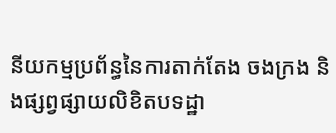នីយកម្មប្រព័ន្ធនៃការតាក់តែង ចងក្រង និងផ្សព្វផ្សាយលិខិតបទដ្ឋា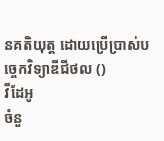នគតិយុត្ត ដោយប្រើប្រាស់បច្ចេកវិទ្យាឌីជីថល ()
វីដែអូ
ចំនួ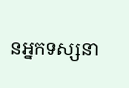នអ្នកទស្សនា